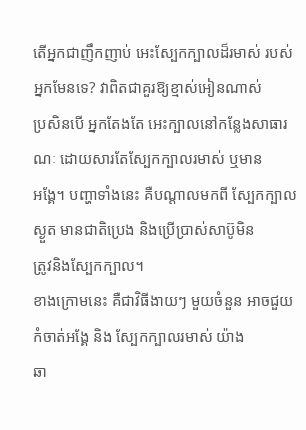តើអ្នកជាញឹកញាប់ អេះស្បែកក្បាលដ៏រមាស់ របស់អ្នកមែនទេ? វាពិតជាគួរឱ្យខ្មាស់អៀនណាស់
ប្រសិនបើ អ្នកតែងតែ អេះក្បាលនៅកន្លែងសាធារណៈ ដោយសារតែស្បែកក្បាលរមាស់ ឬមាន
អង្គែ។ បញ្ហាទាំងនេះ គឺបណ្តាលមកពី ស្បែកក្បាលស្ងួត មានជាតិប្រេង និងប្រើប្រាស់សាប៊ូមិន
ត្រូវនិងស្បែកក្បាល។
ខាងក្រោមនេះ គឺជាវិធីងាយៗ មួយចំនួន អាចជួយកំចាត់អង្គែ និង ស្បែកក្បាលរមាស់ យ៉ាង
ឆា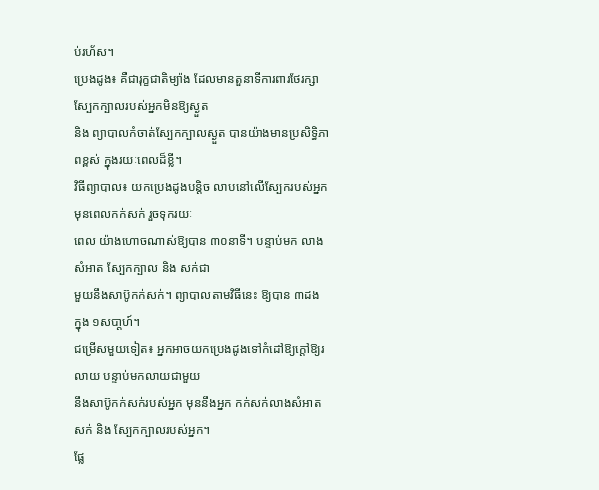ប់រហ័ស។
ប្រេងដូង៖ គឺជារុក្ខជាតិម្យ៉ាង ដែលមានតួនាទីការពារថែរក្សា ស្បែកក្បាលរបស់អ្នកមិនឱ្យស្ងួត
និង ព្យាបាលកំចាត់ស្បែកក្បាលស្ងួត បានយ៉ាងមានប្រសិទ្ធិភាពខ្ពស់ ក្នុងរយៈពេលដ៏ខ្លី។
វិធីព្យាបាល៖ យកប្រេងដូងបន្តិច លាបនៅលើស្បែករបស់អ្នក មុនពេលកក់សក់ រួចទុករយៈ
ពេល យ៉ាងហោចណាស់ឱ្យបាន ៣០នាទី។ បន្ទាប់មក លាងសំអាត ស្បែកក្បាល និង សក់ជា
មួយនឹងសាប៊ូកក់សក់។ ព្យាបាលតាមវិធីនេះ ឱ្យបាន ៣ដង ក្នុង ១សបា្តហ៍។
ជម្រើសមួយទៀត៖ អ្នកអាចយកប្រេងដូងទៅកំដៅឱ្យក្តៅឱ្យរលាយ បន្ទាប់មកលាយជាមួយ
នឹងសាប៊ូកក់សក់របស់អ្នក មុននឹងអ្នក កក់សក់លាងសំអាត សក់ និង ស្បែកក្បាលរបស់អ្នក។
ផ្លែ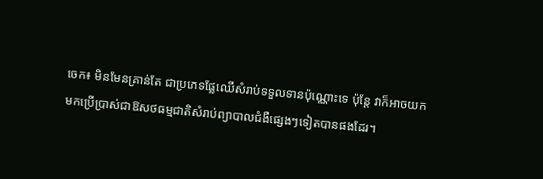ចេក៖ មិនមែនគ្រាន់តែ ជាប្រភេទផ្លែឈើសំរាប់ទទួលទានប៉ុណ្ណោះទេ ប៉ុន្តែ វាក៏អាចយក
មកប្រើប្រាស់ជាឱសថធម្មជាតិសំរាប់ព្យាបាលជំងឺផ្សេងៗទៀតបានផងដែរ។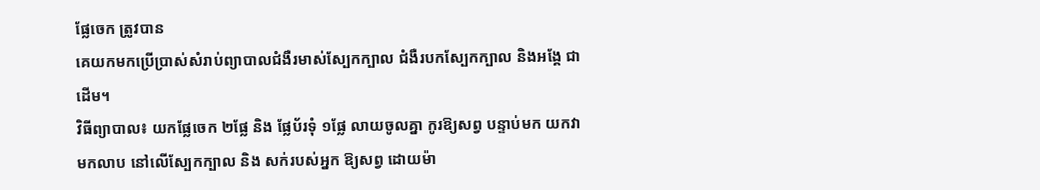ផ្លែចេក ត្រូវបាន
គេយកមកប្រើប្រាស់សំរាប់ព្យាបាលជំងឺរមាស់ស្បែកក្បាល ជំងឺរបកស្បែកក្បាល និងអង្គែ ជា
ដើម។
វិធីព្យាបាល៖ យកផ្លែចេក ២ផ្លែ និង ផ្លែប័រទុំ ១ផ្លែ លាយចូលគ្នា កូរឱ្យសព្វ បន្ទាប់មក យកវា
មកលាប នៅលើស្បែកក្បាល និង សក់របស់អ្នក ឱ្យសព្វ ដោយម៉ា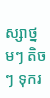ស្សាថ្នមៗ តិចៗ ទុករ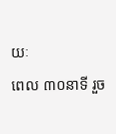យៈ
ពេល ៣០នាទី រួច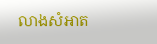លាងសំអាត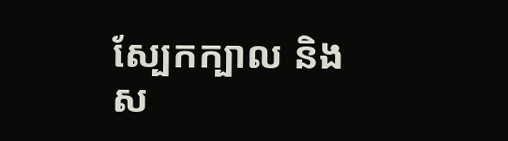ស្បែកក្បាល និង ស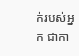ក់របស់អ្នក ជាកា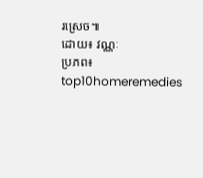រស្រេច៕
ដោយ៖ វណ្ណៈ
ប្រភព៖ top10homeremedies